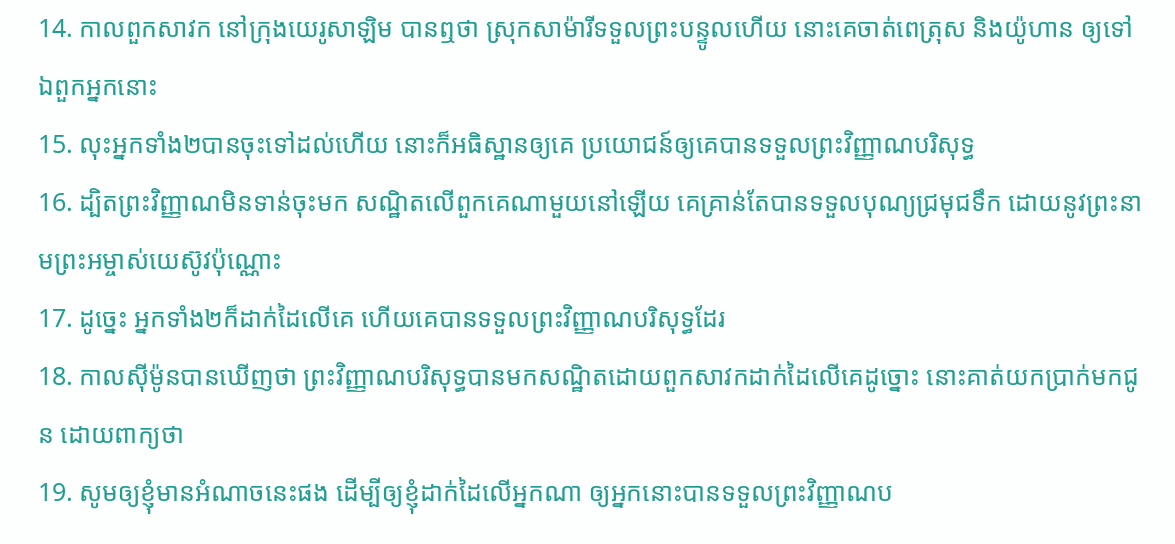14. កាលពួកសាវក នៅក្រុងយេរូសាឡិម បានឮថា ស្រុកសាម៉ារីទទួលព្រះបន្ទូលហើយ នោះគេចាត់ពេត្រុស និងយ៉ូហាន ឲ្យទៅឯពួកអ្នកនោះ
15. លុះអ្នកទាំង២បានចុះទៅដល់ហើយ នោះក៏អធិស្ឋានឲ្យគេ ប្រយោជន៍ឲ្យគេបានទទួលព្រះវិញ្ញាណបរិសុទ្ធ
16. ដ្បិតព្រះវិញ្ញាណមិនទាន់ចុះមក សណ្ឋិតលើពួកគេណាមួយនៅឡើយ គេគ្រាន់តែបានទទួលបុណ្យជ្រមុជទឹក ដោយនូវព្រះនាមព្រះអម្ចាស់យេស៊ូវប៉ុណ្ណោះ
17. ដូច្នេះ អ្នកទាំង២ក៏ដាក់ដៃលើគេ ហើយគេបានទទួលព្រះវិញ្ញាណបរិសុទ្ធដែរ
18. កាលស៊ីម៉ូនបានឃើញថា ព្រះវិញ្ញាណបរិសុទ្ធបានមកសណ្ឋិតដោយពួកសាវកដាក់ដៃលើគេដូច្នោះ នោះគាត់យកប្រាក់មកជូន ដោយពាក្យថា
19. សូមឲ្យខ្ញុំមានអំណាចនេះផង ដើម្បីឲ្យខ្ញុំដាក់ដៃលើអ្នកណា ឲ្យអ្នកនោះបានទទួលព្រះវិញ្ញាណប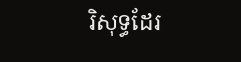រិសុទ្ធដែរ